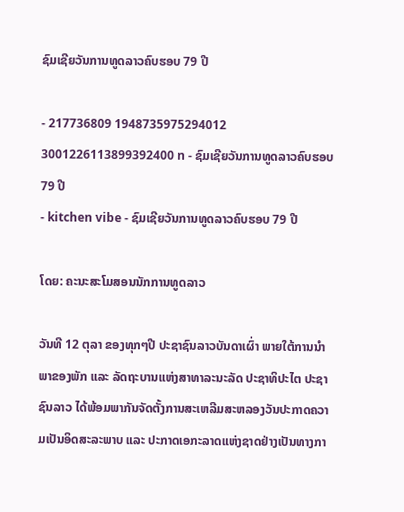ຊົມເຊີຍວັນການທູດລາວຄົບຮອບ 79 ປີ

- 217736809 1948735975294012 3001226113899392400 n - ຊົມເຊີຍວັນການທູດລາວຄົບຮອບ 79 ປີ
- kitchen vibe - ຊົມເຊີຍວັນການທູດລາວຄົບຮອບ 79 ປີ

ໂດຍ: ຄະນະສະໂມສອນນັກການທູດລາວ

ວັນທີ 12 ຕຸລາ ຂອງທຸກໆປີ ປະຊາຊົນລາວບັນດາເຜົ່າ ພາຍໃຕ້ການນໍາພາຂອງພັກ ແລະ ລັດຖະບານແຫ່ງສາທາລະນະລັດ ປະຊາທິປະໄຕ ປະຊາຊົນລາວ ໄດ້ພ້ອມພາກັນຈັດຕັ້ງການສະເຫລີມສະຫລອງວັນປະກາດຄວາມເປັນອິດສະລະພາບ ແລະ ປະກາດເອກະລາດແຫ່ງຊາດຢ່າງເປັນທາງກາ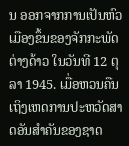ນ ອອກຈາກການເປັນຫົວເມືອງຂຶ້ນຂອງຈັກກະພັດຕ່າງດ້າວ ໃນວັນທີ 12 ຕຸລາ 1945. ເມື່ອຫວນຄືນເຖິງເຫດການປະຫວັດສາດອັນສໍາຄັນຂອງຊາດ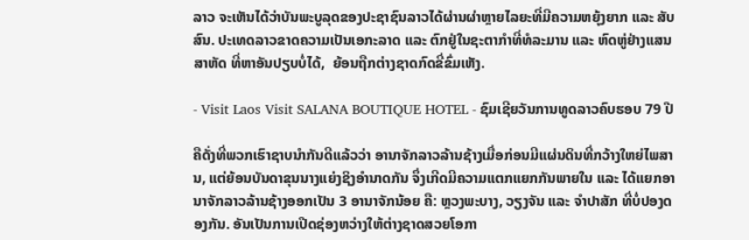ລາວ ຈະເຫັນໄດ້ວ່າບັນພະບູລຸດຂອງປະຊາຊົນລາວໄດ້ຜ່ານຜ່າຫຼາຍໄລຍະທີ່ມີຄວາມຫຍຸ້ງຍາກ ແລະ ສັບສົນ. ປະເທດລາວຂາດຄວາມເປັນເອກະລາດ ແລະ ຕົກຢູ່ໃນຊະຕາກໍາທີ່ທໍລະມານ ແລະ ຫົດຫູ່ຢ່າງແສນສາຫັດ ທີ່ຫາອັນປຽບບໍ່ໄດ້,  ຍ້ອນຖືກຕ່າງຊາດກົດຂີ່ຂົ່ມເຫັງ.

- Visit Laos Visit SALANA BOUTIQUE HOTEL - ຊົມເຊີຍວັນການທູດລາວຄົບຮອບ 79 ປີ

ຄືດັ່ງທີ່ພວກເຮົາຊາບນໍາກັນດີແລ້ວວ່າ ອານາຈັກລາວລ້ານຊ້າງເມື່ອກ່ອນມີແຜ່ນດິນທີ່ກວ້າງໃຫຍ່ໄພສານ, ແຕ່ຍ້ອນບັນດາຂຸນນາງແຍ່ງຊິງອໍານາດກັນ ຈຶ່ງເກີດມີຄວາມແຕກແຍກກັນພາຍໃນ ແລະ ໄດ້ແຍກອານາຈັກລາວລ້ານຊ້າງອອກເປັນ 3 ອານາຈັກນ້ອຍ ຄື: ຫຼວງພະບາງ, ວຽງຈັນ ແລະ ຈໍາປາສັກ ທີ່ບໍ່ປອງດອງກັນ. ອັນເປັນການເປີດຊ່ອງຫວ່າງໃຫ້ຕ່າງຊາດສວຍໂອກາ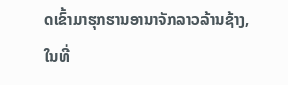ດເຂົ້າມາຮຸກຮານອານາຈັກລາວລ້ານຊ້າງ, ໃນທີ່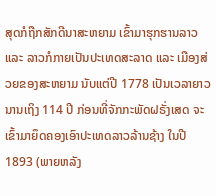ສຸດກໍຖືກສັກດີນາສະຫຍາມ ເຂົ້າມາຮຸກຮານລາວ ແລະ ລາວກໍກາຍເປັນປະເທດສະລາດ ແລະ ເມືອງສ່ວຍຂອງສະຫຍາມ ນັບແຕ່ປີ 1778 ເປັນເວລາຍາວນານເຖິງ 114 ປີ ກ່ອນທີ່ຈັກກະພັດຝຣັ່ງເສດ ຈະເຂົ້າມາຍຶດຄອງເອົາປະເທດລາວລ້ານຊ້າງ ໃນປີ 1893 (ພາຍຫລັງ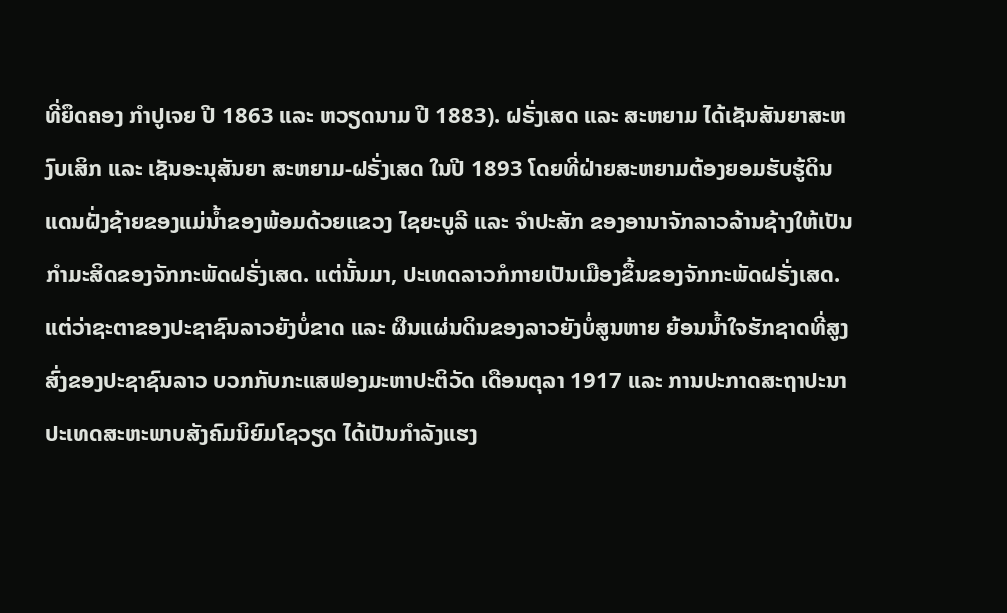ທີ່ຍຶດຄອງ ກໍາປູເຈຍ ປີ 1863 ແລະ ຫວຽດນາມ ປີ 1883). ຝຣັ່ງເສດ ແລະ ສະຫຍາມ ໄດ້ເຊັນສັນຍາສະຫງົບເສິກ ແລະ ເຊັນອະນຸສັນຍາ ສະຫຍາມ-ຝຣັ່ງເສດ ໃນປີ 1893 ໂດຍທີ່ຝ່າຍສະຫຍາມຕ້ອງຍອມຮັບຮູ້ດິນແດນຝັ່ງຊ້າຍຂອງແມ່ນໍ້າຂອງພ້ອມດ້ວຍແຂວງ ໄຊຍະບູລີ ແລະ ຈໍາປະສັກ ຂອງອານາຈັກລາວລ້ານຊ້າງໃຫ້ເປັນກໍາມະສິດຂອງຈັກກະພັດຝຣັ່ງເສດ. ແຕ່ນັ້ນມາ, ປະເທດລາວກໍກາຍເປັນເມືອງຂຶ້ນຂອງຈັກກະພັດຝຣັ່ງເສດ. ແຕ່ວ່າຊະຕາຂອງປະຊາຊົນລາວຍັງບໍ່ຂາດ ແລະ ຜືນແຜ່ນດິນຂອງລາວຍັງບໍ່ສູນຫາຍ ຍ້ອນນໍ້າໃຈຮັກຊາດທີ່ສູງສົ່ງຂອງປະຊາຊົນລາວ ບວກກັບກະແສຟອງມະຫາປະຕິວັດ ເດືອນຕຸລາ 1917 ແລະ ການປະກາດສະຖາປະນາປະເທດສະຫະພາບສັງຄົມນິຍົມໂຊວຽດ ໄດ້ເປັນກໍາລັງແຮງ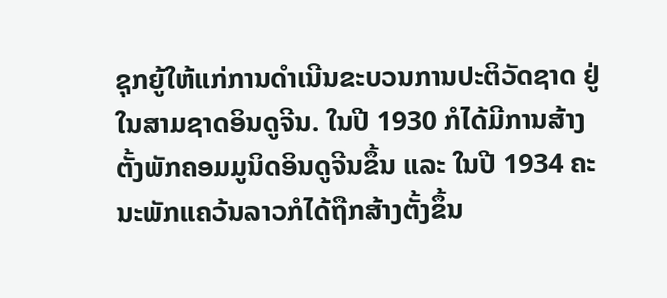ຊຸກຍູ້ໃຫ້ແກ່ການດໍາເນີນຂະບວນການປະຕິວັດຊາດ ຢູ່ໃນສາມຊາດອິນດູຈີນ. ໃນປີ 1930 ກໍໄດ້ມີການສ້າງຕັ້ງພັກຄອມມູນິດອິນດູຈີນຂຶ້ນ ແລະ ໃນປີ 1934 ຄະນະພັກແຄວ້ນລາວກໍໄດ້ຖືກສ້າງຕັ້ງຂຶ້ນ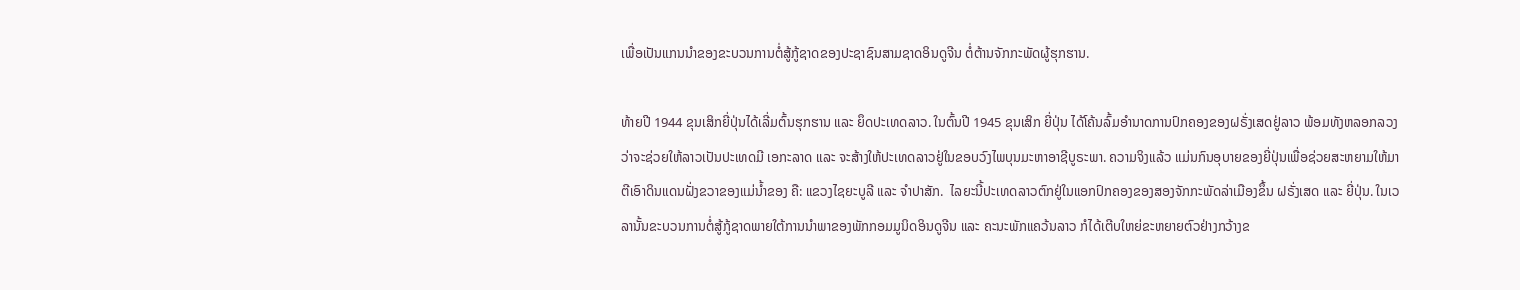ເພື່ອເປັນແກນນໍາຂອງຂະບວນການຕໍ່ສູ້ກູ້ຊາດຂອງປະຊາຊົນສາມຊາດອິນດູຈີນ ຕໍ່ຕ້ານຈັກກະພັດຜູ້ຮຸກຮານ.

ທ້າຍປີ 1944 ຂຸນເສິກຍີ່ປຸ່ນໄດ້ເລີ່ມຕົ້ນຮຸກຮານ ແລະ ຍຶດປະເທດລາວ. ໃນຕົ້ນປີ 1945 ຂຸນເສິກ ຍີ່ປຸ່ນ ໄດ້ໂຄ້ນລົ້ມອໍານາດການປົກຄອງຂອງຝຣັ່ງເສດຢູ່ລາວ ພ້ອມທັງຫລອກລວງວ່າຈະຊ່ວຍໃຫ້ລາວເປັນປະເທດມີ ເອກະລາດ ແລະ ຈະສ້າງໃຫ້ປະເທດລາວຢູ່ໃນຂອບວົງໄພບຸນມະຫາອາຊີບູຣະພາ. ຄວາມຈິງແລ້ວ ແມ່ນກົນອຸບາຍຂອງຍີ່ປຸ່ນເພື່ອຊ່ວຍສະຫຍາມໃຫ້ມາຕີເອົາດິນແດນຝັ່ງຂວາຂອງແມ່ນໍ້າຂອງ ຄື: ແຂວງໄຊຍະບູລີ ແລະ ຈໍາປາສັກ.  ໄລຍະນີ້ປະເທດລາວຕົກຢູ່ໃນແອກປົກຄອງຂອງສອງຈັກກະພັດລ່າເມືອງຂຶ້ນ ຝຣັ່ງເສດ ແລະ ຍີ່ປຸ່ນ. ໃນເວລານັ້ນຂະບວນການຕໍ່ສູ້ກູ້ຊາດພາຍໃຕ້ການນໍາພາຂອງພັກກອມມູນິດອິນດູຈີນ ແລະ ຄະນະພັກແຄວ້ນລາວ ກໍໄດ້ເຕີບໃຫຍ່ຂະຫຍາຍຕົວຢ່າງກວ້າງຂ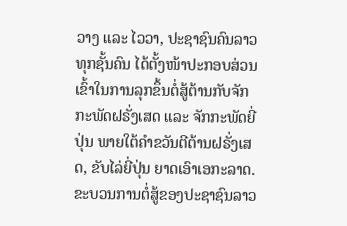ວາງ ແລະ ໄວວາ, ປະຊາຊົນຄົນລາວທຸກຊັ້ນຄົນ ໄດ້ຕັ້ງໜ້າປະກອບສ່ວນເຂົ້າໃນການລຸກຂຶ້ນຕໍ່ສູ້ຕ້ານກັບຈັກກະພັດຝຣັ່ງເສດ ແລະ ຈັກກະພັດຍີ່ປຸ່ນ ພາຍໃຕ້ຄໍາຂວັນຕີຕ້ານຝຣັ່ງເສດ, ຂັບໄລ່ຍີ່ປຸ່ນ ຍາດເອົາເອກະລາດ. ຂະບວນການຕໍ່ສູ້ຂອງປະຊາຊົນລາວ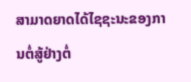ສາມາດຍາດໄດ້ໄຊຊະນະຂອງການຕໍ່ສູ້ຢ່າງຕໍ່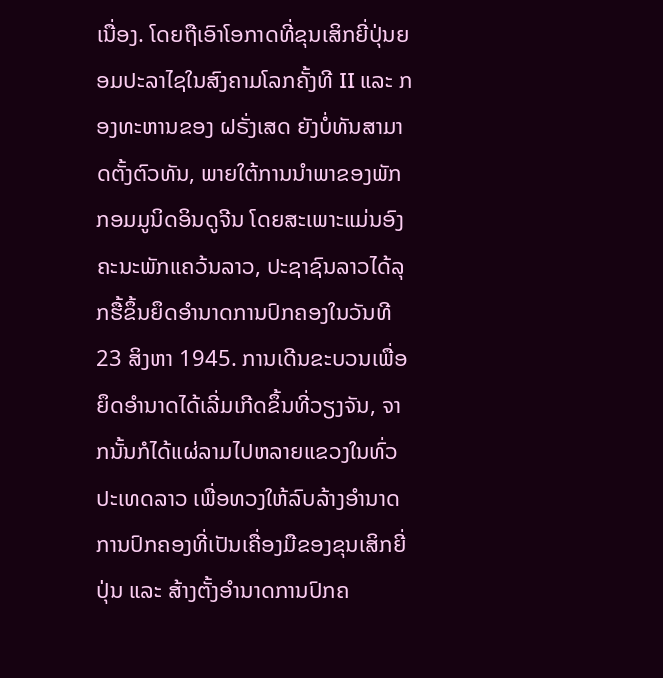ເນື່ອງ. ໂດຍຖືເອົາໂອກາດທີ່ຂຸນເສິກຍີ່ປຸ່ນຍອມປະລາໄຊໃນສົງຄາມໂລກຄັ້ງທີ II ແລະ ກອງທະຫານຂອງ ຝຣັ່ງເສດ ຍັງບໍ່ທັນສາມາດຕັ້ງຕົວທັນ, ພາຍໃຕ້ການນໍາພາຂອງພັກກອມມູນິດອິນດູຈີນ ໂດຍສະເພາະແມ່ນອົງຄະນະພັກແຄວ້ນລາວ, ປະຊາຊົນລາວໄດ້ລຸກຮື້ຂຶ້ນຍຶດອໍານາດການປົກຄອງໃນວັນທີ 23 ສິງຫາ 1945. ການເດີນຂະບວນເພື່ອຍຶດອໍານາດໄດ້ເລີ່ມເກີດຂຶ້ນທີ່ວຽງຈັນ, ຈາກນັ້ນກໍໄດ້ແຜ່ລາມໄປຫລາຍແຂວງໃນທົ່ວປະເທດລາວ ເພື່ອທວງໃຫ້ລົບລ້າງອໍານາດການປົກຄອງທີ່ເປັນເຄື່ອງມືຂອງຂຸນເສິກຍີ່ປຸ່ນ ແລະ ສ້າງຕັ້ງອໍານາດການປົກຄ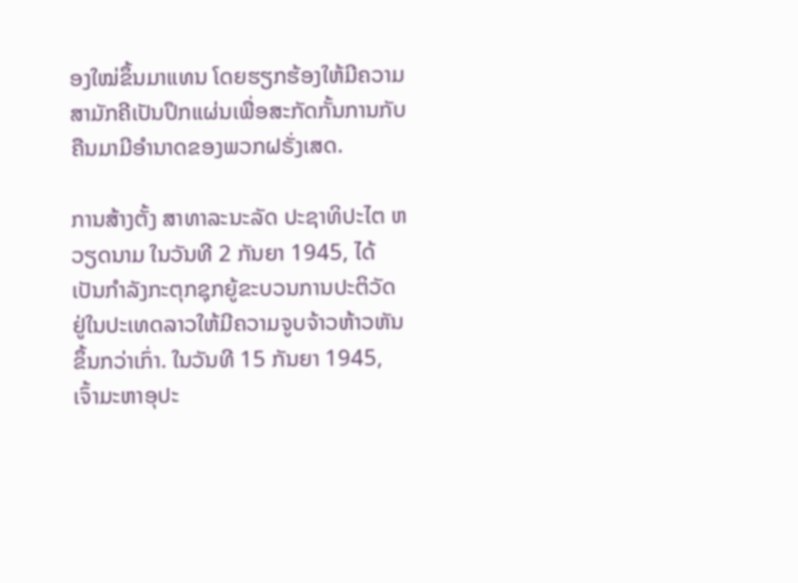ອງໃໝ່ຂຶ້ນມາແທນ ໂດຍຮຽກຮ້ອງໃຫ້ມີຄວາມສາມັກຄີເປັນປຶກແຜ່ນເພື່ອສະກັດກັ້ນການກັບຄືນມາມີອໍານາດຂອງພວກຝຣັ່ງເສດ.

ການສ້າງຕັ້ງ ສາທາລະນະລັດ ປະຊາທິປະໄຕ ຫວຽດນາມ ໃນວັນທີ 2 ກັນຍາ 1945, ໄດ້ເປັນກໍາລັງກະຕຸກຊຸກຍູ້ຂະບວນການປະຕິວັດຢູ່ໃນປະເທດລາວໃຫ້ມີຄວາມຈູບຈ້າວຫ້າວຫັນຂຶ້ນກວ່າເກົ່າ. ໃນວັນທີ 15 ກັນຍາ 1945, ເຈົ້າມະຫາອຸປະ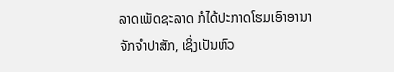ລາດເພັດຊະລາດ ກໍໄດ້ປະກາດໂຮມເອົາອານາຈັກຈໍາປາສັກ, ເຊິ່ງເປັນຫົວ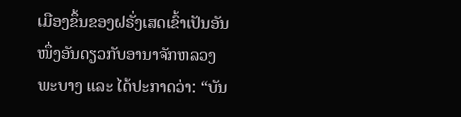ເມືອງຂຶ້ນຂອງຝຣັ່ງເສດເຂົ້າເປັນອັນໜຶ່ງອັນດຽວກັບອານາຈັກຫລວງພະບາງ ແລະ ໄດ້ປະກາດວ່າ: “ບັນ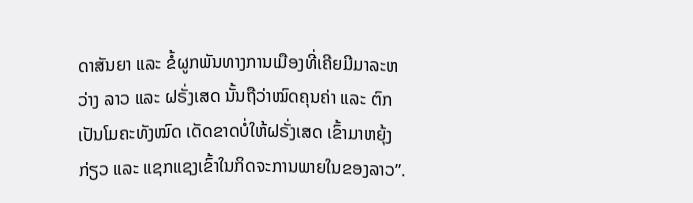ດາສັນຍາ ແລະ ຂໍ້ຜູກພັນທາງການເມືອງທີ່ເຄີຍມີມາລະຫວ່າງ ລາວ ແລະ ຝຣັ່ງເສດ ນັ້ນຖືວ່າໝົດຄຸນຄ່າ ແລະ ຕົກເປັນໂມຄະທັງໝົດ ເດັດຂາດບໍ່ໃຫ້ຝຣັ່ງເສດ ເຂົ້າມາຫຍຸ້ງກ່ຽວ ແລະ ແຊກແຊງເຂົ້າໃນກິດຈະການພາຍໃນຂອງລາວ”.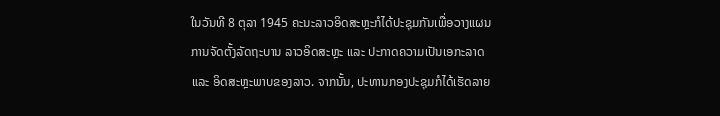ໃນວັນທີ 8 ຕຸລາ 1945 ຄະນະລາວອິດສະຫຼະກໍໄດ້ປະຊຸມກັນເພື່ອວາງແຜນການຈັດຕັ້ງລັດຖະບານ ລາວອິດສະຫຼະ ແລະ ປະກາດຄວາມເປັນເອກະລາດ ແລະ ອິດສະຫຼະພາບຂອງລາວ. ຈາກນັ້ນ, ປະທານກອງປະຊຸມກໍໄດ້ເຮັດລາຍ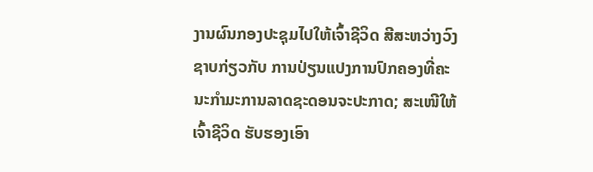ງານຜົນກອງປະຊຸມໄປໃຫ້ເຈົ້າຊີວິດ ສີສະຫວ່າງວົງ ຊາບກ່ຽວກັບ ການປ່ຽນແປງການປົກຄອງທີ່ຄະນະກໍາມະການລາດຊະດອນຈະປະກາດ; ສະເໜີໃຫ້ເຈົ້າຊີວິດ ຮັບຮອງເອົາ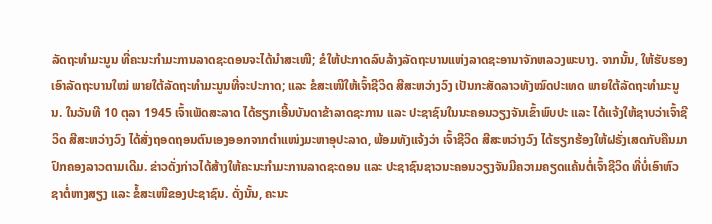ລັດຖະທໍາມະນູນ ທີ່ຄະນະກໍາມະການລາດຊະດອນຈະໄດ້ນໍາສະເໜີ; ຂໍໃຫ້ປະກາດລົບລ້າງລັດຖະບານແຫ່ງລາດຊະອານາຈັກຫລວງພະບາງ. ຈາກນັ້ນ, ໃຫ້ຮັບຮອງເອົາລັດຖະບານໃໝ່ ພາຍໃຕ້ລັດຖະທໍາມະນູນທີ່ຈະປະກາດ; ແລະ ຂໍສະເໜີໃຫ້ເຈົ້າຊີວິດ ສີສະຫວ່າງວົງ ເປັນກະສັດລາວທັງໝົດປະເທດ ພາຍໃຕ້ລັດຖະທໍາມະນູນ. ໃນວັນທີ 10 ຕຸລາ 1945 ເຈົ້າເພັດສະລາດ ໄດ້ຮຽກເອີ້ນບັນດາຂ້າລາດຊະການ ແລະ ປະຊາຊົນໃນນະຄອນວຽງຈັນເຂົ້າພົບປະ ແລະ ໄດ້ແຈ້ງໃຫ້ຊາບວ່າເຈົ້າຊີວິດ ສີສະຫວ່າງວົງ ໄດ້ສັ່ງຖອດຖອນຕົນເອງອອກຈາກຕໍາແໜ່ງມະຫາອຸປະລາດ, ພ້ອມທັງແຈ້ງວ່າ ເຈົ້າຊີວິດ ສີສະຫວ່າງວົງ ໄດ້ຮຽກຮ້ອງໃຫ້ຝຣັ່ງເສດກັບຄືນມາປົກຄອງລາວຕາມເດີມ. ຂ່າວດັ່ງກ່າວໄດ້ສ້າງໃຫ້ຄະນະກໍາມະການລາດຊະດອນ ແລະ ປະຊາຊົນຊາວນະຄອນວຽງຈັນມີຄວາມຄຽດແຄ້ນຕໍ່ເຈົ້າຊີວິດ ທີ່ບໍ່ເອົາຫົວຊາຕໍ່ຫາງສຽງ ແລະ ຂໍ້ສະເໜີຂອງປະຊາຊົນ. ດັ່ງນັ້ນ, ຄະນະ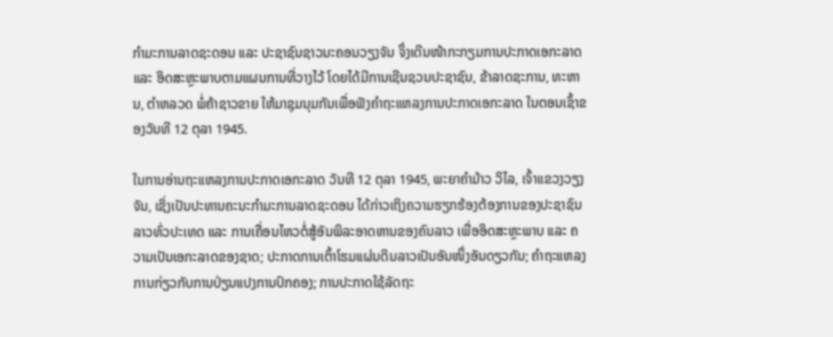ກໍາມະການລາດຊະດອນ ແລະ ປະຊາຊົນຊາວນະຄອນວຽງຈັນ ຈຶ່ງເດີນໜ້າກະກຽມການປະກາດເອກະລາດ ແລະ ອິດສະຫຼະພາບຕາມແຜນການທີ່ວາງໄວ້ ໂດຍໄດ້ມີການເຊີນຊວນປະຊາຊົນ, ຂ້າລາດຊະການ, ທະຫານ, ຕໍາຫລວດ ພໍ່ຄ້າຊາວຂາຍ ໃຫ້ມາຊຸມນຸມກັນເພື່ອຟັງຄໍາຖະແຫລງການປະກາດເອກະລາດ ໃນຕອນເຊົ້າຂອງວັນທີ 12 ຕຸລາ 1945.

ໃນການອ່ານຖະແຫລງການປະກາດເອກະລາດ ວັນທີ 12 ຕຸລາ 1945, ພະຍາຄໍາມ້າວ ວິໄລ, ເຈົ້າແຂວງວຽງຈັນ, ເຊິ່ງເປັນປະທານຄະນະກໍາມະການລາດຊະດອນ ໄດ້ກ່າວເຖິງຄວາມຮຽກຮ້ອງຕ້ອງການຂອງປະຊາຊົນລາວທົ່ວປະເທດ ແລະ ການເຄື່ອນໄຫວຕໍ່ສູ້ອັນພິລະອາດຫານຂອງຄົນລາວ ເພື່ອອິດສະຫຼະພາບ ແລະ ຄວາມເປັນເອກະລາດຂອງຊາດ; ປະກາດການເຕົ້າໂຮມແຜ່ນດິນລາວເປັນອັນໜຶ່ງອັນດຽວກັນ; ຄໍາຖະແຫລງການກ່ຽວກັບການປ່ຽນແປງການປົກຄອງ; ການປະກາດໃຊ້ລັດຖະ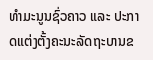ທໍາມະນູນຊົ່ວຄາວ ແລະ ປະກາດແຕ່ງຕັ້ງຄະນະລັດຖະບານຂ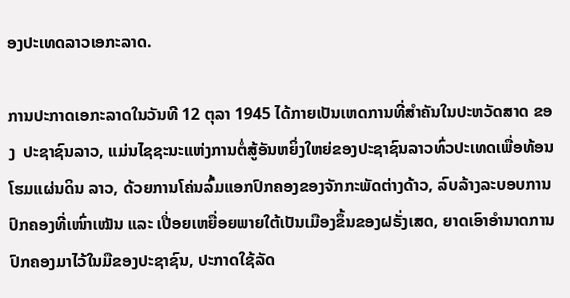ອງປະເທດລາວເອກະລາດ.

ການປະກາດເອກະລາດໃນວັນທີ 12 ຕຸລາ 1945 ໄດ້ກາຍເປັນເຫດການທີ່ສໍາຄັນໃນປະຫວັດສາດ ຂອງ  ປະຊາຊົນລາວ, ແມ່ນໄຊຊະນະແຫ່ງການຕໍ່ສູ້ອັນຫຍິ່ງໃຫຍ່ຂອງປະຊາຊົນລາວທົ່ວປະເທດເພື່ອທ້ອນໂຮມແຜ່ນດິນ ລາວ, ດ້ວຍການໂຄ່ນລົ້ມແອກປົກຄອງຂອງຈັກກະພັດຕ່າງດ້າວ, ລົບລ້າງລະບອບການປົກຄອງທີ່ເໜົ່າເໝັນ ແລະ ເປື່ອຍເຫຍື່ອຍພາຍໃຕ້ເປັນເມືອງຂຶ້ນຂອງຝຣັ່ງເສດ, ຍາດເອົາອໍານາດການປົກຄອງມາໄວ້ໃນມືຂອງປະຊາຊົນ, ປະກາດໃຊ້ລັດ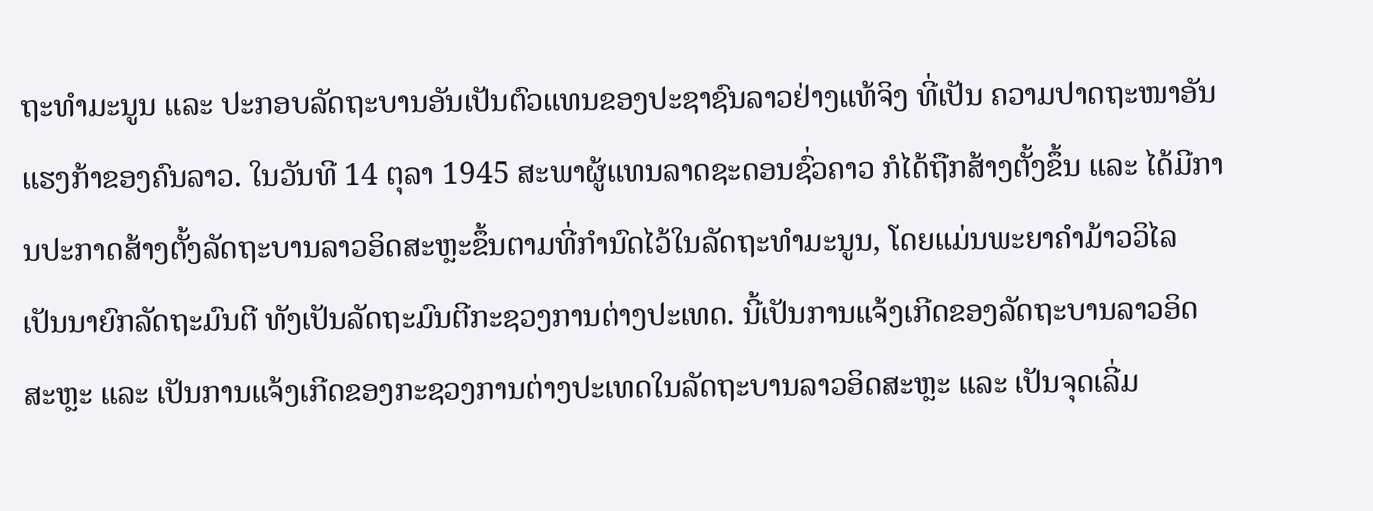ຖະທໍາມະນູນ ແລະ ປະກອບລັດຖະບານອັນເປັນຕົວແທນຂອງປະຊາຊົນລາວຢ່າງແທ້ຈິງ ທີ່ເປັນ ຄວາມປາດຖະໜາອັນແຮງກ້າຂອງຄົນລາວ. ໃນວັນທີ 14 ຕຸລາ 1945 ສະພາຜູ້ແທນລາດຊະດອນຊົ່ວຄາວ ກໍໄດ້ຖືກສ້າງຕັ້ງຂຶ້ນ ແລະ ໄດ້ມີການປະກາດສ້າງຕັ້ງລັດຖະບານລາວອິດສະຫຼະຂຶ້ນຕາມທີ່ກໍານົດໄວ້ໃນລັດຖະທໍາມະນູນ, ໂດຍແມ່ນພະຍາຄໍາມ້າວວິໄລ ເປັນນາຍົກລັດຖະມົນຕີ ທັງເປັນລັດຖະມົນຕີກະຊວງການຕ່າງປະເທດ. ນີ້ເປັນການແຈ້ງເກີດຂອງລັດຖະບານລາວອິດສະຫຼະ ແລະ ເປັນການແຈ້ງເກີດຂອງກະຊວງການຕ່າງປະເທດໃນລັດຖະບານລາວອິດສະຫຼະ ແລະ ເປັນຈຸດເລີ່ມ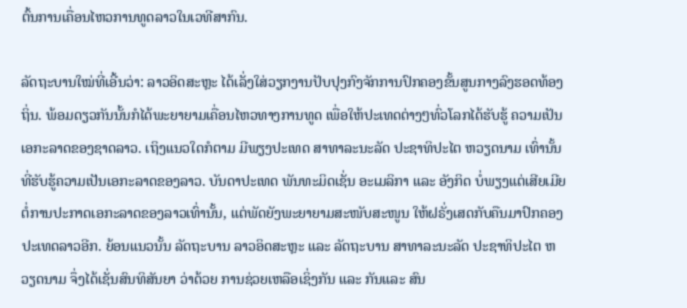ຕົ້ນການເຄື່ອນໄຫວການທູດລາວໃນເວທີສາກົນ.

ລັດຖະບານໃໝ່ທີ່ເອີ້ນວ່າ: ລາວອິດສະຫຼະ ໄດ້ເລັ່ງໃສ່ວຽກງານປັບປຸງກົງຈັກການປົກຄອງຂັ້ນສູນກາງລົງຮອດທ້ອງຖິ່ນ. ພ້ອມດຽວກັນນັ້ນກໍໄດ້ພະຍາຍາມເຄື່ອນໄຫວທາງການທູດ ເພື່ອໃຫ້ປະເທດຕ່າງໆທົ່ວໂລກໄດ້ຮັບຮູ້ ຄວາມເປັນເອກະລາດຂອງຊາດລາວ. ເຖິງແນວໃດກໍຕາມ ມີພຽງປະເທດ ສາທາລະນະລັດ ປະຊາທິປະໄຕ ຫວຽດນາມ ເທົ່ານັ້ນທີ່ຮັບຮູ້ຄວາມເປັນເອກະລາດຂອງລາວ. ບັນດາປະເທດ ພັນທະມິດເຊັ່ນ ອະເມລິກາ ແລະ ອັງກິດ ບໍ່ພຽງແຕ່ເສີຍເມີຍຕໍ່ການປະກາດເອກະລາດຂອງລາວເທົ່ານັ້ນ, ແຕ່ພັດຍັງພະຍາຍາມສະໜັບສະໜູນ ໃຫ້ຝຣັ່ງເສດກັບຄືນມາປົກຄອງປະເທດລາວອີກ. ຍ້ອນແນວນັ້ນ ລັດຖະບານ ລາວອິດສະຫຼະ ແລະ ລັດຖະບານ ສາທາລະນະລັດ ປະຊາທິປະໄຕ ຫວຽດນາມ ຈຶ່ງໄດ້ເຊັ່ນສົນທິສັນຍາ ວ່າດ້ວຍ ການຊ່ວຍເຫລືອເຊິ່ງກັນ ແລະ ກັນແລະ ສົນ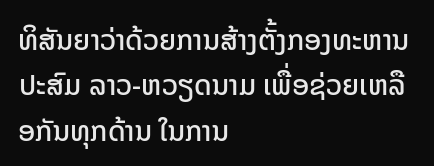ທິສັນຍາວ່າດ້ວຍການສ້າງຕັ້ງກອງທະຫານປະສົມ ລາວ-ຫວຽດນາມ ເພື່ອຊ່ວຍເຫລືອກັນທຸກດ້ານ ໃນການ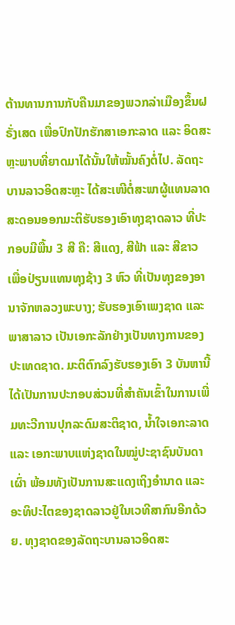ຕ້ານທານການກັບຄືນມາຂອງພວກລ່າເມືອງຂຶ້ນຝຣັ່ງເສດ ເພື່ອປົກປັກຮັກສາເອກະລາດ ແລະ ອິດສະຫຼະພາບທີ່ຍາດມາໄດ້ນັ້ນໃຫ້ໝັ້ນຄົງຕໍ່ໄປ. ລັດຖະບານລາວອິດສະຫຼະ ໄດ້ສະເໜີຕໍ່ສະພາຜູ້ແທນລາດສະດອນອອກມະຕິຮັບຮອງເອົາທຸງຊາດລາວ ທີ່ປະກອບມີພື້ນ 3 ສີ ຄື: ສີແດງ, ສີຟ້າ ແລະ ສີຂາວ ເພື່ອປ່ຽນແທນທຸງຊ້າງ 3 ຫົວ ທີ່ເປັນທຸງຂອງອານາຈັກຫລວງພະບາງ; ຮັບຮອງເອົາເພງຊາດ ແລະ ພາສາລາວ ເປັນເອກະລັກຢ່າງເປັນທາງການຂອງປະເທດຊາດ. ມະຕິຕົກລົງຮັບຮອງເອົາ 3 ບັນຫານີ້ ໄດ້ເປັນການປະກອບສ່ວນທີ່ສໍາຄັນເຂົ້າໃນການເພີ່ມທະວີການປຸກລະດົມສະຕິຊາດ, ນໍ້າໃຈເອກະລາດ ແລະ ເອກະພາບແຫ່ງຊາດໃນໝູ່ປະຊາຊົນບັນດາເຜົ່າ ພ້ອມທັງເປັນການສະແດງເຖິງອໍານາດ ແລະ ອະທິປະໄຕຂອງຊາດລາວຢູ່ໃນເວທີສາກົນອີກດ້ວຍ. ທຸງຊາດຂອງລັດຖະບານລາວອິດສະ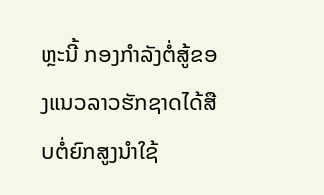ຫຼະນີ້ ກອງກໍາລັງຕໍ່ສູ້ຂອງແນວລາວຮັກຊາດໄດ້ສືບຕໍ່ຍົກສູງນໍາໃຊ້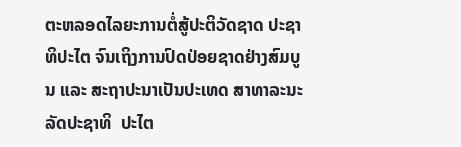ຕະຫລອດໄລຍະການຕໍ່ສູ້ປະຕິວັດຊາດ ປະຊາທິປະໄຕ ຈົນເຖິງການປົດປ່ອຍຊາດຢ່າງສົມບູນ ແລະ ສະຖາປະນາເປັນປະເທດ ສາທາລະນະລັດປະຊາທິ  ປະໄຕ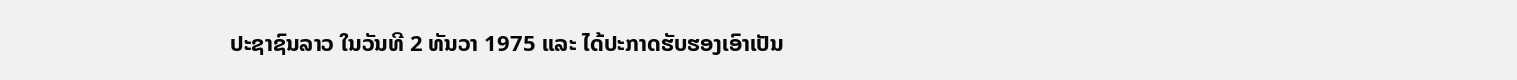ປະຊາຊົນລາວ ໃນວັນທີ 2 ທັນວາ 1975 ແລະ ໄດ້ປະກາດຮັບຮອງເອົາເປັນ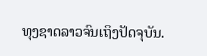ທຸງຊາດລາວຈົນເຖິງປັດຈຸບັນ.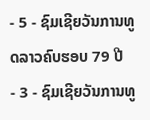- 5 - ຊົມເຊີຍວັນການທູດລາວຄົບຮອບ 79 ປີ
- 3 - ຊົມເຊີຍວັນການທູ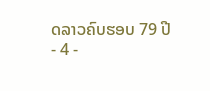ດລາວຄົບຮອບ 79 ປີ
- 4 -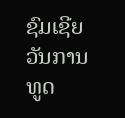ຊົມເຊີຍວັນການທູດ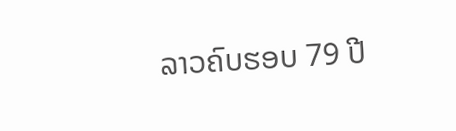ລາວຄົບຮອບ 79 ປີ